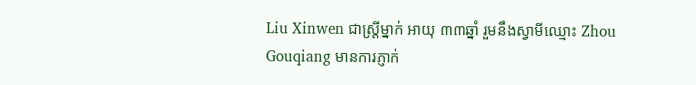Liu Xinwen ជាស្ដ្រីម្នាក់ អាយុ ៣៣ឆ្នាំ រួមនឹងស្វាមីឈ្មោះ Zhou Gouqiang មានការភ្ញាក់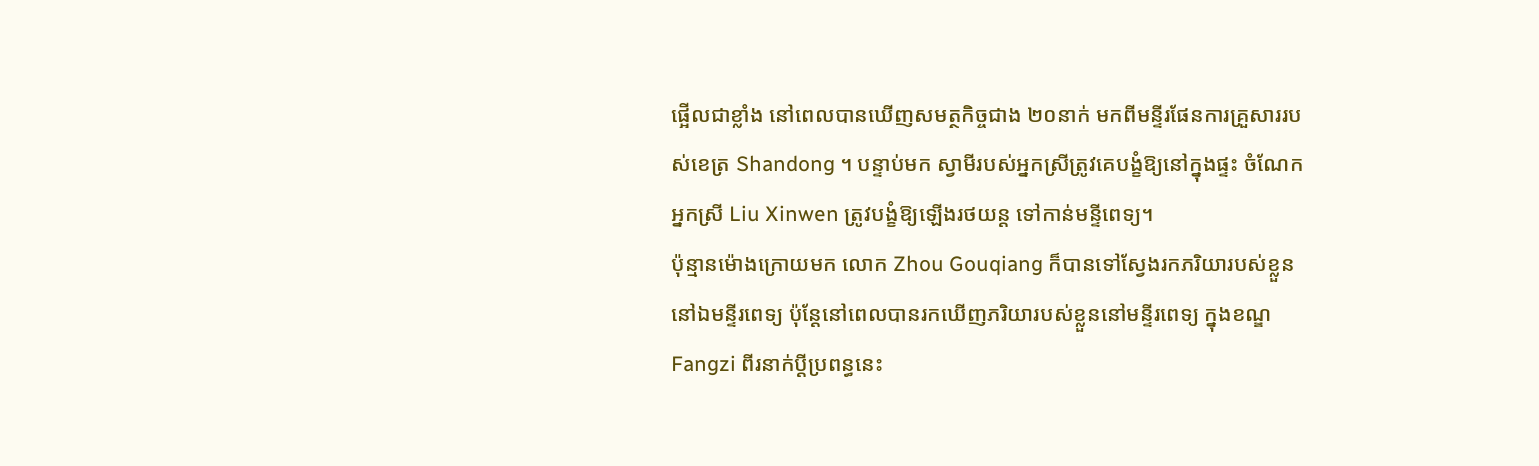ផ្អើលជាខ្លាំង នៅពេលបានឃើញសមត្ថកិច្ចជាង ២០នាក់ មកពីមន្ទីរផែនការគ្រួសាររបស់ខេត្រ Shandong ។ បន្ទាប់មក ស្វាមីរបស់អ្នកស្រីត្រូវគេបង្ខំឱ្យនៅក្នុងផ្ទះ ចំណែកអ្នកស្រី Liu Xinwen ត្រូវបង្ខំឱ្យឡើងរថយន្ដ ទៅកាន់មន្ទីពេទ្យ។
ប៉ុន្មានម៉ោងក្រោយមក លោក Zhou Gouqiang ក៏បានទៅស្វែងរកភរិយារបស់ខ្លួន នៅឯមន្ទីរពេទ្យ ប៉ុន្ដែនៅពេលបានរកឃើញភរិយារបស់ខ្លួននៅមន្ទីរពេទ្យ ក្នុងខណ្ឌ Fangzi ពីរនាក់ប្ដីប្រពន្ធនេះ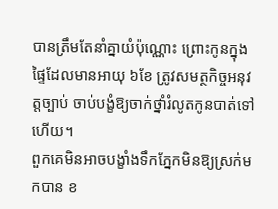បានត្រឹមតែនាំគ្នាយំប៉ុណ្ណោះ ព្រោះកូនក្នុងផ្ទៃដែលមានអាយុ ៦ខែ ត្រូវសមត្ថកិច្ចអនុវត្តច្បាប់ ចាប់បង្ខំឱ្យចាក់ថ្នាំរំលូតកូនបាត់ទៅហើយ។
ពួកគេមិនអាចបង្ខាំងទឹកភ្នែកមិនឱ្យស្រក់មកបាន ខ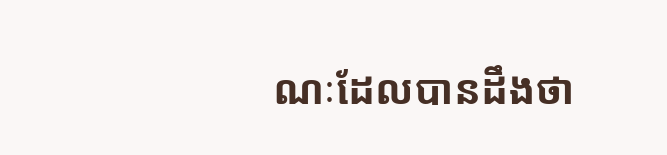ណៈដែលបានដឹងថា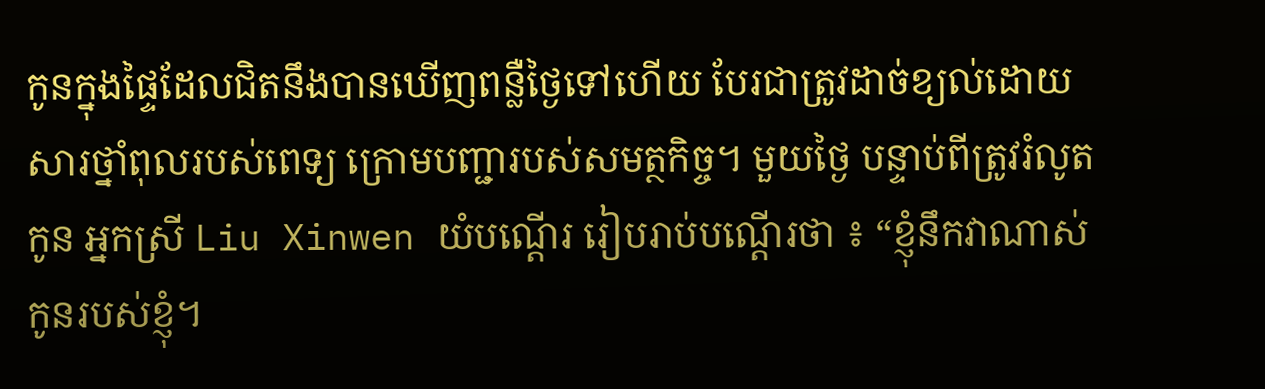កូនក្នុងផ្ទៃដែលជិតនឹងបានឃើញពន្លឺថ្ងៃទៅហើយ បែរជាត្រូវដាច់ខ្យល់ដោយសារថ្នាំពុលរបស់ពេទ្យ ក្រោមបញ្ជារបស់សមត្ថកិច្ច។ មួយថ្ងៃ បន្ទាប់ពីត្រូវរំលូតកូន អ្នកស្រី Liu Xinwen យំបណ្ដើរ រៀបរាប់បណ្ដើរថា ៖ “ខ្ញុំនឹកវាណាស់ កូនរបស់ខ្ញុំ។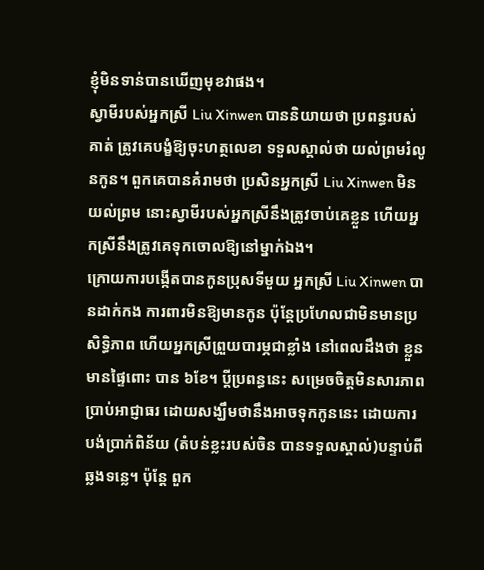ខ្ញុំមិនទាន់បានឃើញមុខវាផង។
ស្វាមីរបស់អ្នកស្រី Liu Xinwen បាននិយាយថា ប្រពន្ធរបស់គាត់ ត្រូវគេបង្ខំឱ្យចុះហត្ថលេខា ទទួលស្គាល់ថា យល់ព្រមរំលូនកូន។ ពួកគេបានគំរាមថា ប្រសិនអ្នកស្រី Liu Xinwen មិនយល់ព្រម នោះស្វាមីរបស់អ្នកស្រីនឹងត្រូវចាប់គេខ្លួន ហើយអ្នកស្រីនឹងត្រូវគេទុកចោលឱ្យនៅម្នាក់ឯង។
ក្រោយការបង្កើតបានកូនប្រុសទីមួយ អ្នកស្រី Liu Xinwen បានដាក់កង ការពារមិនឱ្យមានកូន ប៉ុន្ដែប្រហែលជាមិនមានប្រសិទ្ធិភាព ហើយអ្នកស្រីព្រួយបារម្ភជាខ្លាំង នៅពេលដឹងថា ខ្លួនមានផ្ទៃពោះ បាន ៦ខែ។ ប្ដីប្រពន្ធនេះ សម្រេចចិត្តមិនសារភាពប្រាប់អាជ្ញាធរ ដោយសង្ឃឹមថានឹងអាចទុកកូននេះ ដោយការបង់ប្រាក់ពិន័យ (តំបន់ខ្លះរបស់ចិន បានទទួលស្គាល់)បន្ទាប់ពីឆ្លងទន្លេ។ ប៉ុន្ដែ ពួក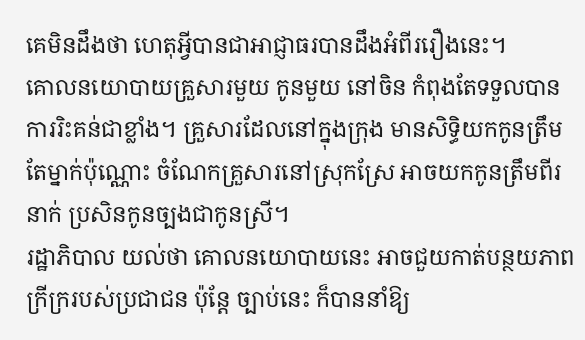គេមិនដឹងថា ហេតុអ្វីបានជាអាជ្ញាធរបានដឹងអំពីររឿងនេះ។
គោលនយោបាយគ្រួសារមួយ កូនមួយ នៅចិន កំពុងតែទទួលបានការរិះគន់ជាខ្លាំង។ គ្រួសារដែលនៅក្នុងក្រុង មានសិទ្ធិយកកូនត្រឹមតែម្នាក់ប៉ុណ្ណោះ ចំណែកគ្រួសារនៅស្រុកស្រែ អាចយកកូនត្រឹមពីរនាក់ ប្រសិនកូនច្បងជាកូនស្រី។
រដ្ឋាភិបាល យល់ថា គោលនយោបាយនេះ អាចជួយកាត់បន្ថយភាពក្រីក្ររបស់ប្រជាជន ប៉ុន្ដែ ច្បាប់នេះ ក៏បាននាំឱ្យ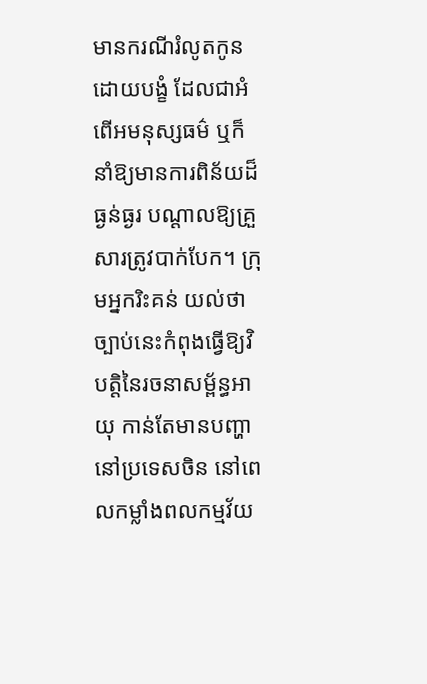មានករណីរំលូតកូនដោយបង្ខំ ដែលជាអំពើអមនុស្សធម៌ ឬក៏នាំឱ្យមានការពិន័យដ៏ធ្ងន់ធ្ងរ បណ្ដាលឱ្យគ្រួសារត្រូវបាក់បែក។ ក្រុមអ្នករិះគន់ យល់ថា ច្បាប់នេះកំពុងធ្វើឱ្យវិបត្តិនៃរចនាសម្ព័ន្ធអាយុ កាន់តែមានបញ្ហា នៅប្រទេសចិន នៅពេលកម្លាំងពលកម្មវ័យ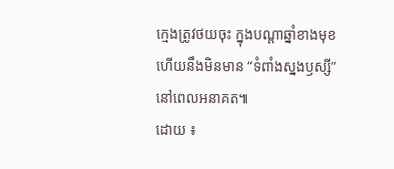ក្មេងត្រូវថយចុះ ក្នុងបណ្ដាឆ្នាំខាងមុខ ហើយនឹងមិនមាន “ទំពាំងស្នងឫស្សី” នៅពេលអនាគត៕
ដោយ ៖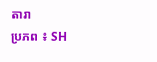តារា
ប្រភព ៖ SH